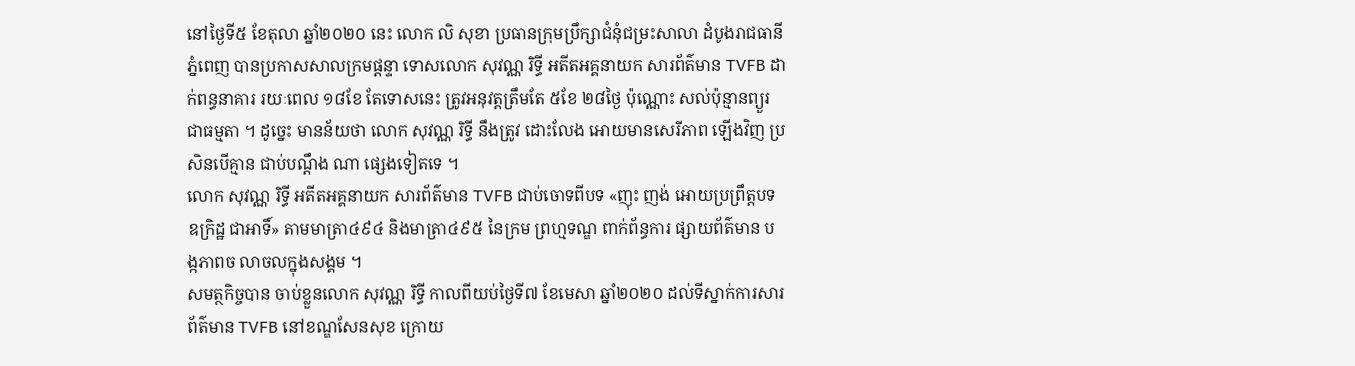នៅថ្ងៃទី៥ ខែតុលា ឆ្នាំ២០២០ នេះ លោក លិ សុខា ប្រធានក្រុមប្រឹក្សាជំនុំជម្រះសាលា ដំបូងរាជធានីភ្នំពេញ បានប្រកាសសាលក្រមផ្តន្ទា ទោសលោក សុវណ្ណ រិទ្ធី អតីតអគ្គនាយក សារព័ត៌មាន TVFB ដាក់ពន្ធនាគារ រយៈពេល ១៨ខែ តែទោសនេះ ត្រូវអនុវត្តត្រឹមតែ ៥ខែ ២៨ថ្ងៃ ប៉ុណ្ណោះ សល់ប៉ុន្មានព្យួរ ជាធម្មតា ។ ដូច្នេះ មានន័យថា លោក សុវណ្ណ រិទ្ធី នឹងត្រូវ ដោះលែង អោយមានសេរីភាព ឡើងវិញ ប្រសិនបើគ្មាន ជាប់បណ្តឹង ណា ផ្សេងទៀតទេ ។
លោក សុវណ្ណ រិទ្ធី អតីតអគ្គនាយក សារព័ត៌មាន TVFB ជាប់ចោទពីបទ «ញុះ ញង់ អោយប្រព្រឹត្តបទ ឧក្រិដ្ឋ ជាអាទិ៍» តាមមាត្រា៤៩៤ និងមាត្រា៤៩៥ នៃក្រម ព្រហ្មទណ្ឌ ពាក់ព័ន្ធការ ផ្សាយព័ត៌មាន ប ង្កភាពច លាចលក្នុងសង្គម ។
សមត្ថកិច្ចបាន ចាប់ខ្លួនលោក សុវណ្ណ រិទ្ធី កាលពីយប់ថ្ងៃទី៧ ខែមេសា ឆ្នាំ២០២០ ដល់ទីស្នាក់ការសារព័ត៌មាន TVFB នៅខណ្ឌសែនសុខ ក្រោយ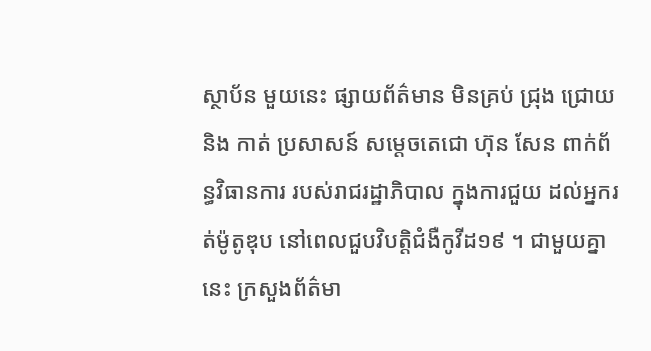ស្ថាប័ន មួយនេះ ផ្សាយព័ត៌មាន មិនគ្រប់ ជ្រុង ជ្រោយ និង កាត់ ប្រសាសន៍ សម្តេចតេជោ ហ៊ុន សែន ពាក់ព័ន្ធវិធានការ របស់រាជរដ្ឋាភិបាល ក្នុងការជួយ ដល់អ្នករត់ម៉ូតូឌុប នៅពេលជួបវិបត្តិជំងឺកូវីដ១៩ ។ ជាមួយគ្នានេះ ក្រសួងព័ត៌មា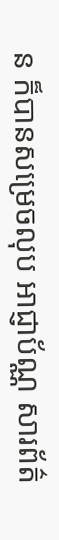ន ក៏បានសម្រេចលុប អាជ្ញាប័ណ្ណ សារព័ត៌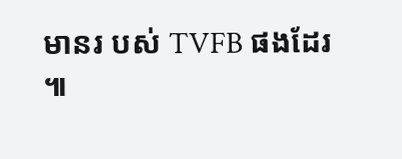មានរ បស់ TVFB ផងដែរ ៕